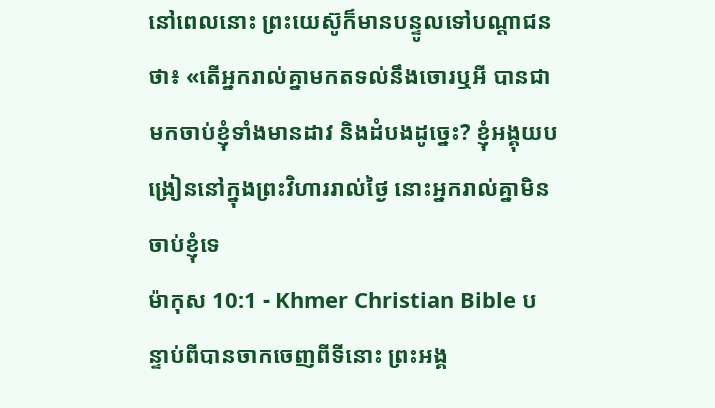នៅពេលនោះ ព្រះយេស៊ូក៏មានបន្ទូលទៅបណ្ដាជនថា៖ «តើអ្នករាល់គ្នាមកតទល់នឹងចោរឬអី បានជាមកចាប់ខ្ញុំទាំងមានដាវ និងដំបងដូច្នេះ? ខ្ញុំអង្គុយបង្រៀននៅក្នុងព្រះវិហាររាល់ថ្ងៃ នោះអ្នករាល់គ្នាមិនចាប់ខ្ញុំទេ
ម៉ាកុស 10:1 - Khmer Christian Bible បន្ទាប់ពីបានចាកចេញពីទីនោះ ព្រះអង្គ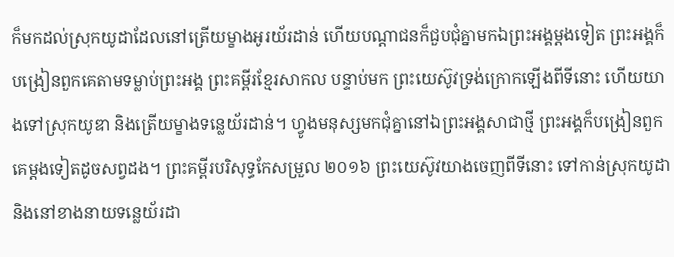ក៏មកដល់ស្រុកយូដាដែលនៅត្រើយម្ខាងអូរយ័រដាន់ ហើយបណ្ដាជនក៏ជួបជុំគ្នាមកឯព្រះអង្គម្ដងទៀត ព្រះអង្គក៏បង្រៀនពួកគេតាមទម្លាប់ព្រះអង្គ ព្រះគម្ពីរខ្មែរសាកល បន្ទាប់មក ព្រះយេស៊ូវទ្រង់ក្រោកឡើងពីទីនោះ ហើយយាងទៅស្រុកយូឌា និងត្រើយម្ខាងទន្លេយ័រដាន់។ ហ្វូងមនុស្សមកជុំគ្នានៅឯព្រះអង្គសាជាថ្មី ព្រះអង្គក៏បង្រៀនពួកគេម្ដងទៀតដូចសព្វដង។ ព្រះគម្ពីរបរិសុទ្ធកែសម្រួល ២០១៦ ព្រះយេស៊ូវយាងចេញពីទីនោះ ទៅកាន់ស្រុកយូដា និងនៅខាងនាយទន្លេយ័រដា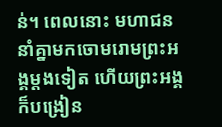ន់។ ពេលនោះ មហាជននាំគ្នាមកចោមរោមព្រះអង្គម្តងទៀត ហើយព្រះអង្គក៏បង្រៀន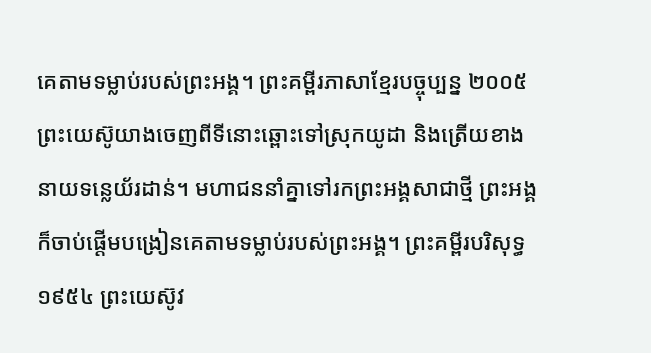គេតាមទម្លាប់របស់ព្រះអង្គ។ ព្រះគម្ពីរភាសាខ្មែរបច្ចុប្បន្ន ២០០៥ ព្រះយេស៊ូយាងចេញពីទីនោះឆ្ពោះទៅស្រុកយូដា និងត្រើយខាងនាយទន្លេយ័រដាន់។ មហាជននាំគ្នាទៅរកព្រះអង្គសាជាថ្មី ព្រះអង្គក៏ចាប់ផ្ដើមបង្រៀនគេតាមទម្លាប់របស់ព្រះអង្គ។ ព្រះគម្ពីរបរិសុទ្ធ ១៩៥៤ ព្រះយេស៊ូវ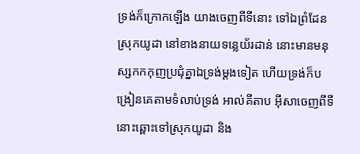ទ្រង់ក៏ក្រោកឡើង យាងចេញពីទីនោះ ទៅឯព្រំដែនស្រុកយូដា នៅខាងនាយទន្លេយ័រដាន់ នោះមានមនុស្សកកកុញប្រជុំគ្នាឯទ្រង់ម្តងទៀត ហើយទ្រង់ក៏បង្រៀនគេតាមទំលាប់ទ្រង់ អាល់គីតាប អ៊ីសាចេញពីទីនោះឆ្ពោះទៅស្រុកយូដា និង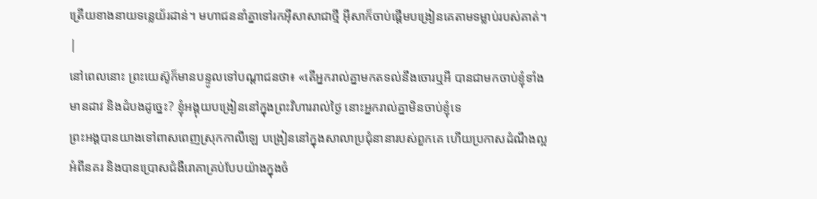ត្រើយខាងនាយទន្លេយ័រដាន់។ មហាជននាំគ្នាទៅរកអ៊ីសាសាជាថ្មី អ៊ីសាក៏ចាប់ផ្ដើមបង្រៀនគេតាមទម្លាប់របស់គាត់។ |
នៅពេលនោះ ព្រះយេស៊ូក៏មានបន្ទូលទៅបណ្ដាជនថា៖ «តើអ្នករាល់គ្នាមកតទល់នឹងចោរឬអី បានជាមកចាប់ខ្ញុំទាំងមានដាវ និងដំបងដូច្នេះ? ខ្ញុំអង្គុយបង្រៀននៅក្នុងព្រះវិហាររាល់ថ្ងៃ នោះអ្នករាល់គ្នាមិនចាប់ខ្ញុំទេ
ព្រះអង្គបានយាងទៅពាសពេញស្រុកកាលីឡេ បង្រៀននៅក្នុងសាលាប្រជុំនានារបស់ពួកគេ ហើយប្រកាសដំណឹងល្អអំពីនគរ និងបានប្រោសជំងឺរោគាគ្រប់បែបយ៉ាងក្នុងចំ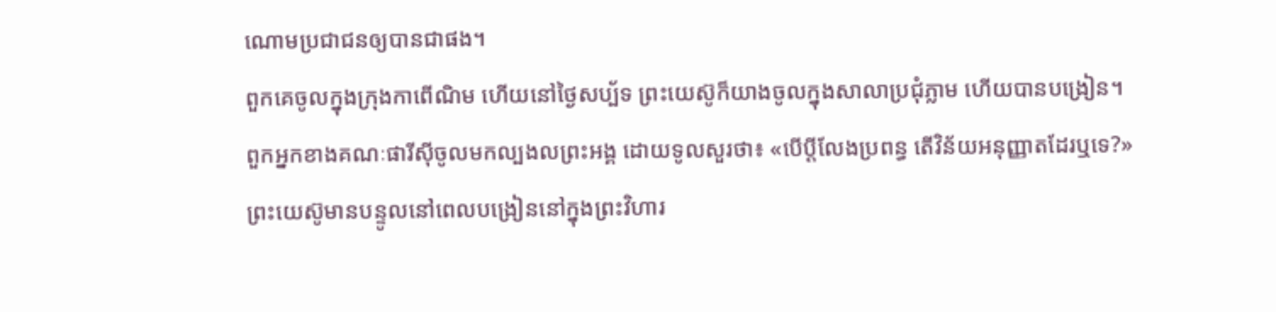ណោមប្រជាជនឲ្យបានជាផង។
ពួកគេចូលក្នុងក្រុងកាពើណិម ហើយនៅថ្ងៃសប្ប័ទ ព្រះយេស៊ូក៏យាងចូលក្នុងសាលាប្រជុំភ្លាម ហើយបានបង្រៀន។
ពួកអ្នកខាងគណៈផារីស៊ីចូលមកល្បងលព្រះអង្គ ដោយទូលសួរថា៖ «បើប្ដីលែងប្រពន្ធ តើវិន័យអនុញ្ញាតដែរឬទេ?»
ព្រះយេស៊ូមានបន្ទូលនៅពេលបង្រៀននៅក្នុងព្រះវិហារ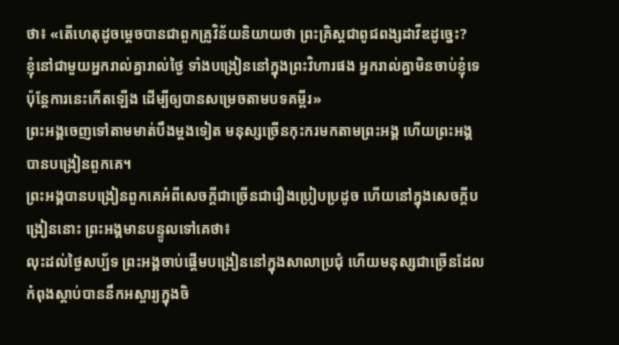ថា៖ «តើហេតុដូចម្ដេចបានជាពួកគ្រូវិន័យនិយាយថា ព្រះគ្រិស្ដជាពូជពង្សដាវីឌដូច្នេះ?
ខ្ញុំនៅជាមួយអ្នករាល់គ្នារាល់ថ្ងៃ ទាំងបង្រៀននៅក្នុងព្រះវិហារផង អ្នករាល់គ្នាមិនចាប់ខ្ញុំទេ ប៉ុន្ដែការនេះកើតឡើង ដើម្បីឲ្យបានសម្រេចតាមបទគម្ពីរ»
ព្រះអង្គចេញទៅតាមមាត់បឹងម្ដងទៀត មនុស្សច្រើនកុះករមកតាមព្រះអង្គ ហើយព្រះអង្គបានបង្រៀនពួកគេ។
ព្រះអង្គបានបង្រៀនពួកគេអំពីសេចក្ដីជាច្រើនជារឿងប្រៀបប្រដូច ហើយនៅក្នុងសេចក្ដីបង្រៀននោះ ព្រះអង្គមានបន្ទូលទៅគេថា៖
លុះដល់ថ្ងៃសប្ប័ទ ព្រះអង្គចាប់ផ្ដើមបង្រៀននៅក្នុងសាលាប្រជុំ ហើយមនុស្សជាច្រើនដែលកំពុងស្ដាប់បាននឹកអស្ចារ្យក្នុងចិ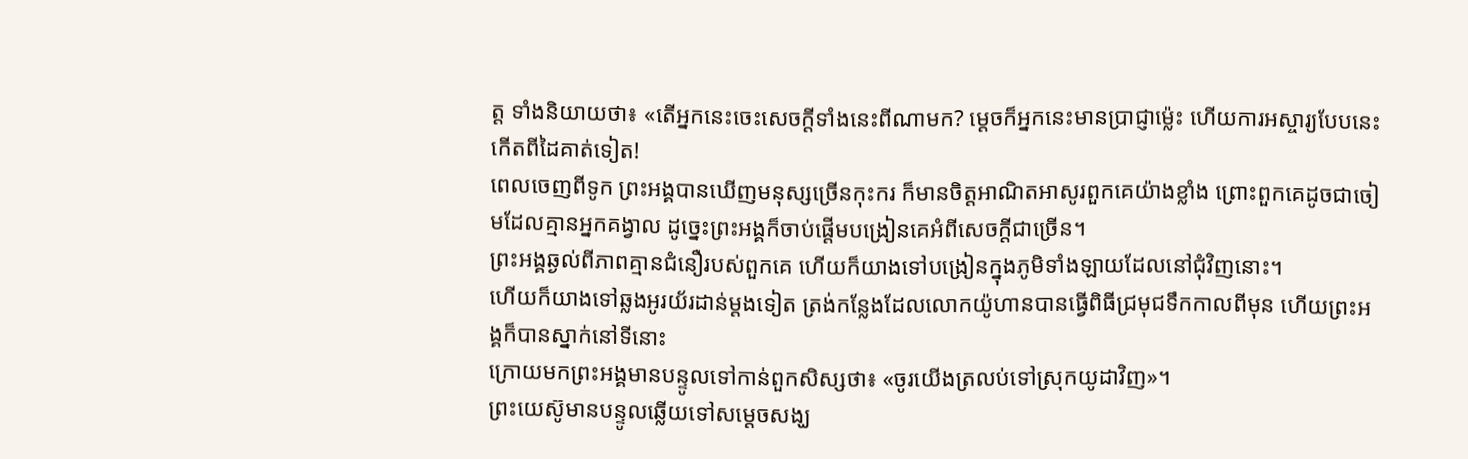ត្ដ ទាំងនិយាយថា៖ «តើអ្នកនេះចេះសេចក្ដីទាំងនេះពីណាមក? ម្ដេចក៏អ្នកនេះមានប្រាជ្ញាម៉្លេះ ហើយការអស្ចារ្យបែបនេះកើតពីដៃគាត់ទៀត!
ពេលចេញពីទូក ព្រះអង្គបានឃើញមនុស្សច្រើនកុះករ ក៏មានចិត្ដអាណិតអាសូរពួកគេយ៉ាងខ្លាំង ព្រោះពួកគេដូចជាចៀមដែលគ្មានអ្នកគង្វាល ដូច្នេះព្រះអង្គក៏ចាប់ផ្ដើមបង្រៀនគេអំពីសេចក្ដីជាច្រើន។
ព្រះអង្គឆ្ងល់ពីភាពគ្មានជំនឿរបស់ពួកគេ ហើយក៏យាងទៅបង្រៀនក្នុងភូមិទាំងឡាយដែលនៅជុំវិញនោះ។
ហើយក៏យាងទៅឆ្លងអូរយ័រដាន់ម្ដងទៀត ត្រង់កន្លែងដែលលោកយ៉ូហានបានធ្វើពិធីជ្រមុជទឹកកាលពីមុន ហើយព្រះអង្គក៏បានស្នាក់នៅទីនោះ
ក្រោយមកព្រះអង្គមានបន្ទូលទៅកាន់ពួកសិស្សថា៖ «ចូរយើងត្រលប់ទៅស្រុកយូដាវិញ»។
ព្រះយេស៊ូមានបន្ទូលឆ្លើយទៅសម្ដេចសង្ឃ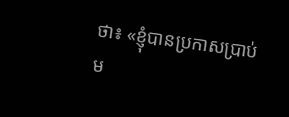ថា៖ «ខ្ញុំបានប្រកាសប្រាប់ម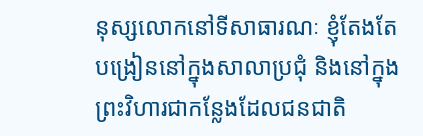នុស្សលោកនៅទីសាធារណៈ ខ្ញុំតែងតែបង្រៀននៅក្នុងសាលាប្រជុំ និងនៅក្នុងព្រះវិហារជាកន្លែងដែលជនជាតិ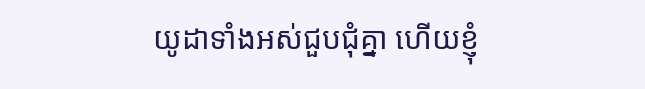យូដាទាំងអស់ជួបជុំគ្នា ហើយខ្ញុំ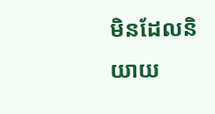មិនដែលនិយាយ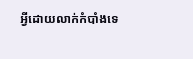អ្វីដោយលាក់កំបាំងទេ